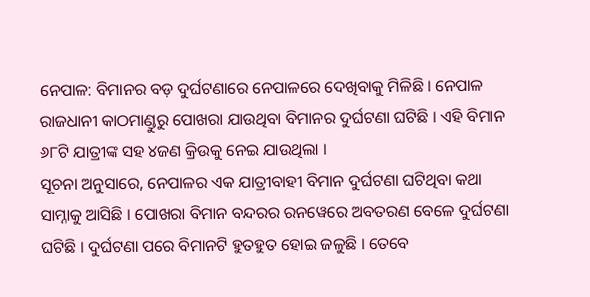ନେପାଳ: ବିମାନର ବଡ଼ ଦୁର୍ଘଟଣାରେ ନେପାଳରେ ଦେଖିବାକୁ ମିଳିଛି । ନେପାଳ ରାଜଧାନୀ କାଠମାଣ୍ଡୁରୁ ପୋଖରା ଯାଉଥିବା ବିମାନର ଦୁର୍ଘଟଣା ଘଟିଛି । ଏହି ବିମାନ ୬୮ଟି ଯାତ୍ରୀଙ୍କ ସହ ୪ଜଣ କ୍ରିଉକୁ ନେଇ ଯାଉଥିଲା ।
ସୂଚନା ଅନୁସାରେ, ନେପାଳର ଏକ ଯାତ୍ରୀବାହୀ ବିମାନ ଦୁର୍ଘଟଣା ଘଟିଥିବା କଥା ସାମ୍ନାକୁ ଆସିଛି । ପୋଖରା ବିମାନ ବନ୍ଦରର ରନୱେରେ ଅବତରଣ ବେଳେ ଦୁର୍ଘଟଣା ଘଟିଛି । ଦୁର୍ଘଟଣା ପରେ ବିମାନଟି ହୁତହୁତ ହୋଇ ଜଳୁଛି । ତେବେ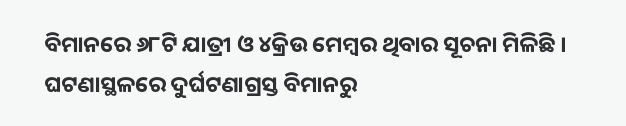ବିମାନରେ ୬୮ଟି ଯାତ୍ରୀ ଓ ୪କ୍ରିଉ ମେମ୍ବର ଥିବାର ସୂଚନା ମିଳିଛି । ଘଟଣାସ୍ଥଳରେ ଦୁର୍ଘଟଣାଗ୍ରସ୍ତ ବିମାନରୁ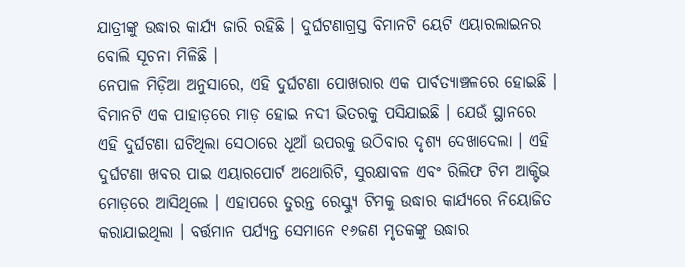ଯାତ୍ରୀଙ୍କୁ ଉଦ୍ଧାର କାର୍ଯ୍ୟ ଜାରି ରହିଛି । ଦୁର୍ଘଟଣାଗ୍ରସ୍ତ ବିମାନଟି ୟେଟି ଏୟାରଲାଇନର ବୋଲି ସୂଚନା ମିଳିଛି ।
ନେପାଳ ମିଡ଼ିଆ ଅନୁସାରେ, ଏହି ଦୁର୍ଘଟଣା ପୋଖରାର ଏକ ପାର୍ବତ୍ୟାଞ୍ଚଳରେ ହୋଇଛି । ବିମାନଟି ଏକ ପାହାଡ଼ରେ ମାଡ଼ ହୋଇ ନଦୀ ଭିତରକୁ ପସିଯାଇଛି । ଯେଉଁ ସ୍ଥାନରେ ଏହି ଦୁର୍ଘଟଣା ଘଟିଥିଲା ସେଠାରେ ଧୂଆଁ ଉପରକୁ ଉଠିବାର ଦୃଶ୍ୟ ଦେଖାଦେଲା । ଏହି ଦୁର୍ଘଟଣା ଖବର ପାଇ ଏୟାରପୋର୍ଟ ଅଥୋରିଟି, ସୁରକ୍ଷାବଳ ଏବଂ ରିଲିଫ ଟିମ ଆକ୍ଟିଭ ମୋଡ଼ରେ ଆସିଥିଲେ । ଏହାପରେ ତୁରନ୍ତ ରେସ୍କ୍ୟୁ ଟିମକୁ ଉଦ୍ଧାର କାର୍ଯ୍ୟରେ ନିୟୋଜିତ କରାଯାଇଥିଲା । ବର୍ତ୍ତମାନ ପର୍ଯ୍ୟନ୍ତ ସେମାନେ ୧୬ଜଣ ମୃତକଙ୍କୁ ଉଦ୍ଧାର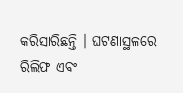କରିସାରିଛନ୍ତି । ଘଟଣାସ୍ଥଳରେ ରିଲିଫ ଏବଂ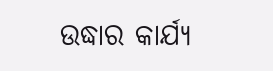ଉଦ୍ଧାର କାର୍ଯ୍ୟ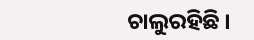ଚାଲୁରହିଛି ।